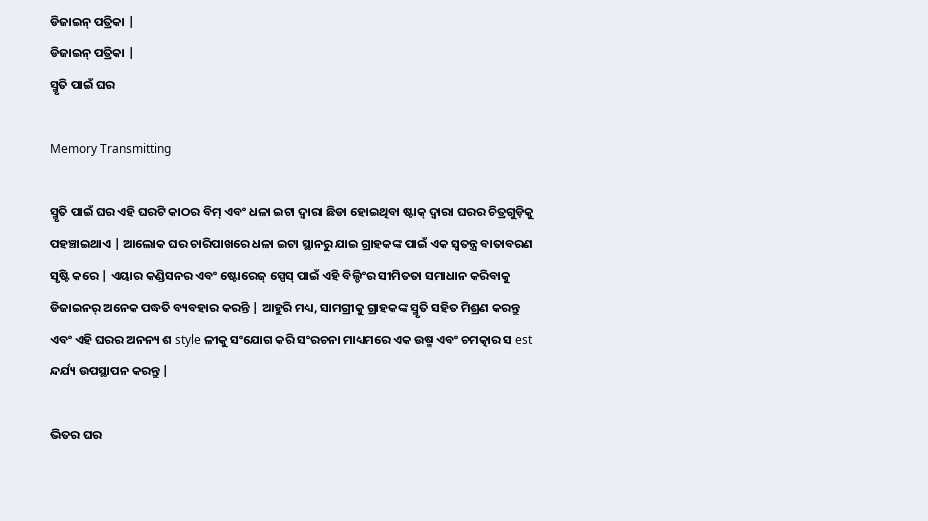ଡିଜାଇନ୍ ପତ୍ରିକା |
ଡିଜାଇନ୍ ପତ୍ରିକା |
ସ୍ମୃତି ପାଇଁ ଘର

Memory Transmitting

ସ୍ମୃତି ପାଇଁ ଘର ଏହି ଘରଟି କାଠର ବିମ୍ ଏବଂ ଧଳା ଇଟା ଦ୍ୱାରା ଛିଡା ହୋଇଥିବା ଷ୍ଟାକ୍ ଦ୍ୱାରା ଘରର ଚିତ୍ରଗୁଡ଼ିକୁ ପହଞ୍ଚାଇଥାଏ | ଆଲୋକ ଘର ଚାରିପାଖରେ ଧଳା ଇଟା ସ୍ଥାନରୁ ଯାଇ ଗ୍ରାହକଙ୍କ ପାଇଁ ଏକ ସ୍ୱତନ୍ତ୍ର ବାତାବରଣ ସୃଷ୍ଟି କରେ | ଏୟାର କଣ୍ଡିସନର ଏବଂ ଷ୍ଟୋରେଜ୍ ସ୍ପେସ୍ ପାଇଁ ଏହି ବିଲ୍ଡିଂର ସୀମିତତା ସମାଧାନ କରିବାକୁ ଡିଜାଇନର୍ ଅନେକ ପଦ୍ଧତି ବ୍ୟବହାର କରନ୍ତି | ଆହୁରି ମଧ୍ୟ, ସାମଗ୍ରୀକୁ ଗ୍ରାହକଙ୍କ ସ୍ମୃତି ସହିତ ମିଶ୍ରଣ କରନ୍ତୁ ଏବଂ ଏହି ଘରର ଅନନ୍ୟ ଶ style ଳୀକୁ ସଂଯୋଗ କରି ସଂରଚନା ମାଧ୍ୟମରେ ଏକ ଉଷ୍ମ ଏବଂ ଚମତ୍କାର ସ est ନ୍ଦର୍ଯ୍ୟ ଉପସ୍ଥାପନ କରନ୍ତୁ |

ଭିତର ଘର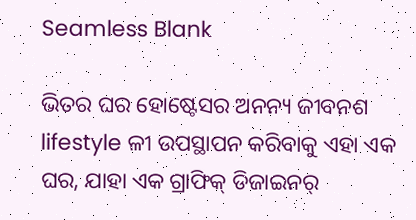Seamless Blank

ଭିତର ଘର ହୋଷ୍ଟେସର ଅନନ୍ୟ ଜୀବନଶ lifestyle ଳୀ ଉପସ୍ଥାପନ କରିବାକୁ ଏହା ଏକ ଘର, ଯାହା ଏକ ଗ୍ରାଫିକ୍ ଡିଜାଇନର୍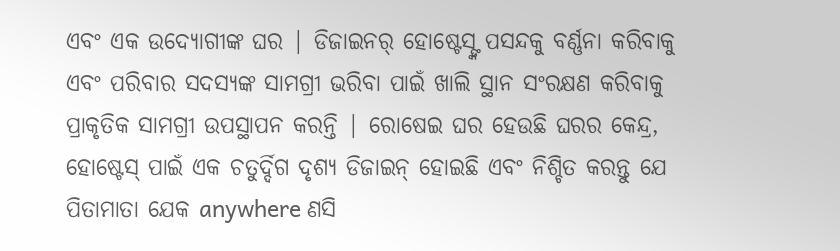ଏବଂ ଏକ ଉଦ୍ୟୋଗୀଙ୍କ ଘର | ଡିଜାଇନର୍ ହୋଷ୍ଟେସ୍ଙ୍କ ପସନ୍ଦକୁ ବର୍ଣ୍ଣନା କରିବାକୁ ଏବଂ ପରିବାର ସଦସ୍ୟଙ୍କ ସାମଗ୍ରୀ ଭରିବା ପାଇଁ ଖାଲି ସ୍ଥାନ ସଂରକ୍ଷଣ କରିବାକୁ ପ୍ରାକୃତିକ ସାମଗ୍ରୀ ଉପସ୍ଥାପନ କରନ୍ତି | ରୋଷେଇ ଘର ହେଉଛି ଘରର କେନ୍ଦ୍ର, ହୋଷ୍ଟେସ୍ ପାଇଁ ଏକ ଚତୁର୍ଦ୍ଦିଗ ଦୃଶ୍ୟ ଡିଜାଇନ୍ ହୋଇଛି ଏବଂ ନିଶ୍ଚିତ କରନ୍ତୁ ଯେ ପିତାମାତା ଯେକ anywhere ଣସି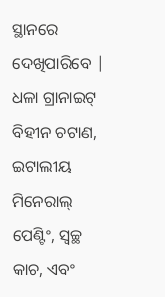ସ୍ଥାନରେ ଦେଖିପାରିବେ | ଧଳା ଗ୍ରାନାଇଟ୍ ବିହୀନ ଚଟାଣ, ଇଟାଲୀୟ ମିନେରାଲ୍ ପେଣ୍ଟିଂ, ସ୍ୱଚ୍ଛ କାଚ, ଏବଂ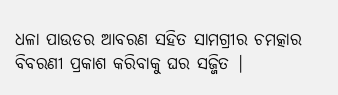ଧଳା ପାଉଡର ଆବରଣ ସହିତ ସାମଗ୍ରୀର ଚମତ୍କାର ବିବରଣୀ ପ୍ରକାଶ କରିବାକୁ ଘର ସଜ୍ଜିତ |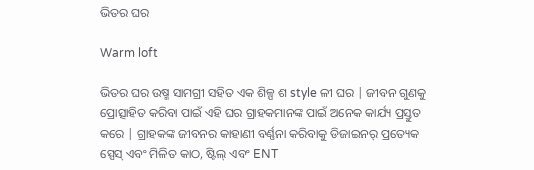ଭିତର ଘର

Warm loft

ଭିତର ଘର ଉଷ୍ମ ସାମଗ୍ରୀ ସହିତ ଏକ ଶିଳ୍ପ ଶ style ଳୀ ଘର | ଜୀବନ ଗୁଣକୁ ପ୍ରୋତ୍ସାହିତ କରିବା ପାଇଁ ଏହି ଘର ଗ୍ରାହକମାନଙ୍କ ପାଇଁ ଅନେକ କାର୍ଯ୍ୟ ପ୍ରସ୍ତୁତ କରେ | ଗ୍ରାହକଙ୍କ ଜୀବନର କାହାଣୀ ବର୍ଣ୍ଣନା କରିବାକୁ ଡିଜାଇନର୍ ପ୍ରତ୍ୟେକ ସ୍ପେସ୍ ଏବଂ ମିଳିତ କାଠ, ଷ୍ଟିଲ୍ ଏବଂ ENT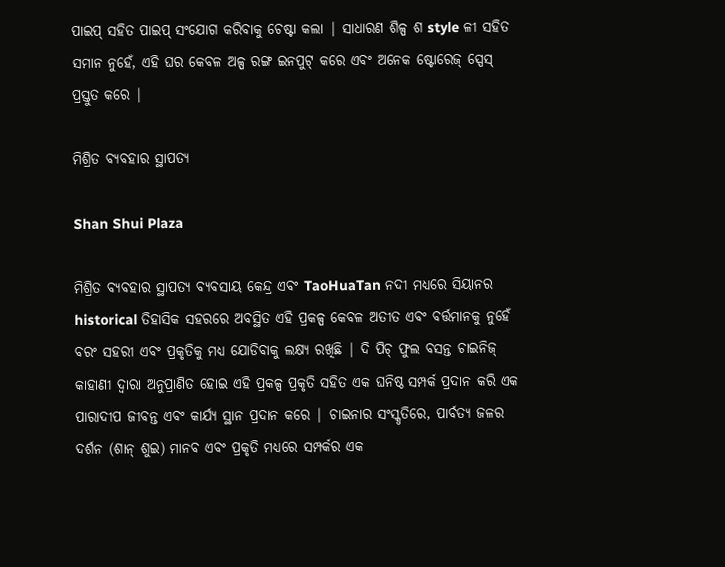ପାଇପ୍ ସହିତ ପାଇପ୍ ସଂଯୋଗ କରିବାକୁ ଚେଷ୍ଟା କଲା | ସାଧାରଣ ଶିଳ୍ପ ଶ style ଳୀ ସହିତ ସମାନ ନୁହେଁ, ଏହି ଘର କେବଳ ଅଳ୍ପ ରଙ୍ଗ ଇନପୁଟ୍ କରେ ଏବଂ ଅନେକ ଷ୍ଟୋରେଜ୍ ସ୍ପେସ୍ ପ୍ରସ୍ତୁତ କରେ |

ମିଶ୍ରିତ ବ୍ୟବହାର ସ୍ଥାପତ୍ୟ

Shan Shui Plaza

ମିଶ୍ରିତ ବ୍ୟବହାର ସ୍ଥାପତ୍ୟ ବ୍ୟବସାୟ କେନ୍ଦ୍ର ଏବଂ TaoHuaTan ନଦୀ ମଧ୍ୟରେ ସିୟାନର historical ତିହାସିକ ସହରରେ ଅବସ୍ଥିତ ଏହି ପ୍ରକଳ୍ପ କେବଳ ଅତୀତ ଏବଂ ବର୍ତ୍ତମାନକୁ ନୁହେଁ ବରଂ ସହରୀ ଏବଂ ପ୍ରକୃତିକୁ ମଧ୍ୟ ଯୋଡିବାକୁ ଲକ୍ଷ୍ୟ ରଖିଛି | ଦି ପିଚ୍ ଫୁଲ ବସନ୍ତ ଚାଇନିଜ୍ କାହାଣୀ ଦ୍ୱାରା ଅନୁପ୍ରାଣିତ ହୋଇ ଏହି ପ୍ରକଳ୍ପ ପ୍ରକୃତି ସହିତ ଏକ ଘନିଷ୍ଠ ସମ୍ପର୍କ ପ୍ରଦାନ କରି ଏକ ପାରାଦୀପ ଜୀବନ୍ତ ଏବଂ କାର୍ଯ୍ୟ ସ୍ଥାନ ପ୍ରଦାନ କରେ | ଚାଇନାର ସଂସ୍କୃତିରେ, ପାର୍ବତ୍ୟ ଜଳର ଦର୍ଶନ (ଶାନ୍ ଶୁଇ) ମାନବ ଏବଂ ପ୍ରକୃତି ମଧ୍ୟରେ ସମ୍ପର୍କର ଏକ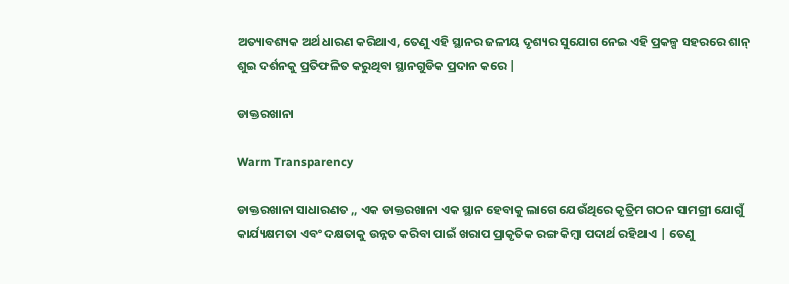ଅତ୍ୟାବଶ୍ୟକ ଅର୍ଥ ଧାରଣ କରିଥାଏ, ତେଣୁ ଏହି ସ୍ଥାନର ଜଳୀୟ ଦୃଶ୍ୟର ସୁଯୋଗ ନେଇ ଏହି ପ୍ରକଳ୍ପ ସହରରେ ଶାନ୍ ଶୁଇ ଦର୍ଶନକୁ ପ୍ରତିଫଳିତ କରୁଥିବା ସ୍ଥାନଗୁଡିକ ପ୍ରଦାନ କରେ |

ଡାକ୍ତରଖାନା

Warm Transparency

ଡାକ୍ତରଖାନା ସାଧାରଣତ ,, ଏକ ଡାକ୍ତରଖାନା ଏକ ସ୍ଥାନ ହେବାକୁ ଲାଗେ ଯେଉଁଥିରେ କୃତ୍ରିମ ଗଠନ ସାମଗ୍ରୀ ଯୋଗୁଁ କାର୍ଯ୍ୟକ୍ଷମତା ଏବଂ ଦକ୍ଷତାକୁ ଉନ୍ନତ କରିବା ପାଇଁ ଖରାପ ପ୍ରାକୃତିକ ରଙ୍ଗ କିମ୍ବା ପଦାର୍ଥ ରହିଥାଏ | ତେଣୁ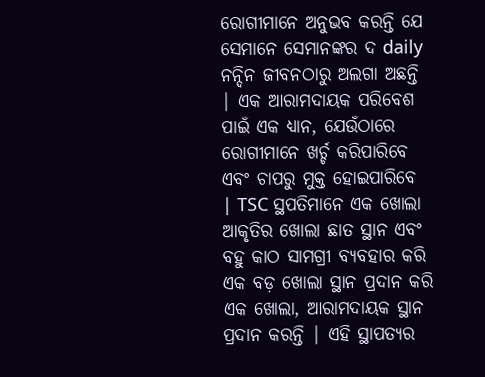ରୋଗୀମାନେ ଅନୁଭବ କରନ୍ତି ଯେ ସେମାନେ ସେମାନଙ୍କର ଦ daily ନନ୍ଦିନ ଜୀବନଠାରୁ ଅଲଗା ଅଛନ୍ତି | ଏକ ଆରାମଦାୟକ ପରିବେଶ ପାଇଁ ଏକ ଧ୍ୟାନ, ଯେଉଁଠାରେ ରୋଗୀମାନେ ଖର୍ଚ୍ଚ କରିପାରିବେ ଏବଂ ଚାପରୁ ମୁକ୍ତ ହୋଇପାରିବେ | TSC ସ୍ଥପତିମାନେ ଏକ ଖୋଲା ଆକୃତିର ଖୋଲା ଛାତ ସ୍ଥାନ ଏବଂ ବହୁ କାଠ ସାମଗ୍ରୀ ବ୍ୟବହାର କରି ଏକ ବଡ଼ ଖୋଲା ସ୍ଥାନ ପ୍ରଦାନ କରି ଏକ ଖୋଲା, ଆରାମଦାୟକ ସ୍ଥାନ ପ୍ରଦାନ କରନ୍ତି | ଏହି ସ୍ଥାପତ୍ୟର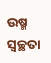ଉଷ୍ମ ସ୍ୱଚ୍ଛତା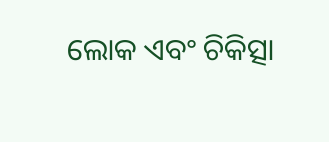ଲୋକ ଏବଂ ଚିକିତ୍ସା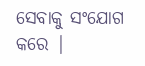ସେବାକୁ ସଂଯୋଗ କରେ |